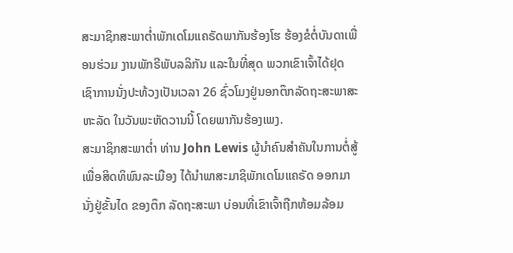ສະມາຊິກສະພາຕໍ່າພັກເດໂມແຄຣັດພາກັນຮ້ອງໂຮ ຮ້ອງຂໍຕໍ່ບັນດາເພື່ອນຮ່ວມ ງານພັກຣີພັບລລິກັນ ແລະໃນທີ່ສຸດ ພວກເຂົາເຈົ້າໄດ້ຢຸດເຊົາການນັ່ງປະທ້ວງເປັນເວລາ 26 ຊົ່ວໂມງຢູ່ນອກຕຶກລັດຖະສະພາສະຫະລັດ ໃນວັນພະຫັດວານນີ້ ໂດຍພາກັນຮ້ອງເພງ.
ສະມາຊິກສະພາຕໍ່າ ທ່ານ John Lewis ຜູ້ນຳຄົນສຳຄັນໃນການຕໍ່ສູ້ເພື່ອສິດທິພົນລະເມືອງ ໄດ້ນຳພາສະມາຊິພັກເດໂມແຄຣັດ ອອກມານັ່ງຢູ່ຂັ້ນໄດ ຂອງຕຶກ ລັດຖະສະພາ ບ່ອນທີ່ເຂົາເຈົ້າຖືກຫ້ອມລ້ອມ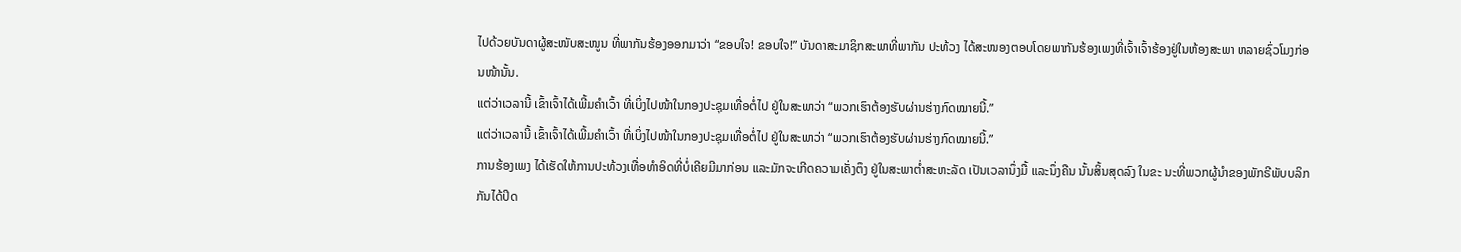ໄປດ້ວຍບັນດາຜູ້ສະໜັບສະໜູນ ທີ່ພາກັນຮ້ອງອອກມາວ່າ “ຂອບໃຈ! ຂອບໃຈ!” ບັນດາສະມາຊິກສະພາທີ່ພາກັນ ປະທ້ວງ ໄດ້ສະໜອງຕອບໂດຍພາກັນຮ້ອງເພງທີ່ເຈົ້າເຈົ້າຮ້ອງຢູ່ໃນຫ້ອງສະພາ ຫລາຍຊົ່ວໂມງກ່ອນໜ້ານັ້ນ.
ແຕ່ວ່າເວລານີ້ ເຂົ້າເຈົ້າໄດ້ເພີ້ມຄຳເວົ້າ ທີ່ເບິ່ງໄປໜ້າໃນກອງປະຊຸມເທື່ອຕໍ່ໄປ ຢູ່ໃນສະພາວ່າ “ພວກເຮົາຕ້ອງຮັບຜ່ານຮ່າງກົດໝາຍນີ້.”
ແຕ່ວ່າເວລານີ້ ເຂົ້າເຈົ້າໄດ້ເພີ້ມຄຳເວົ້າ ທີ່ເບິ່ງໄປໜ້າໃນກອງປະຊຸມເທື່ອຕໍ່ໄປ ຢູ່ໃນສະພາວ່າ “ພວກເຮົາຕ້ອງຮັບຜ່ານຮ່າງກົດໝາຍນີ້.”
ການຮ້ອງເພງ ໄດ້ເຮັດໃຫ້ການປະທ້ວງເທື່ອທຳອິດທີ່ບໍ່ເຄີຍມີມາກ່ອນ ແລະມັກຈະເກີດຄວາມເຄັ່ງຕຶງ ຢູ່ໃນສະພາຕໍ່າສະຫະລັດ ເປັນເວລານຶ່ງມື້ ແລະນຶ່ງຄືນ ນັ້ນສິ້ນສຸດລົງ ໃນຂະ ນະທີ່ພວກຜູ້ນຳຂອງພັກຣີພັບບລິກກັນໄດ້ປິດ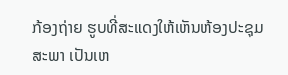ກ້ອງຖ່າຍ ຮູບທີ່ສະແດງໃຫ້ເຫັນຫ້ອງປະຊຸມສະພາ ເປັນເຫ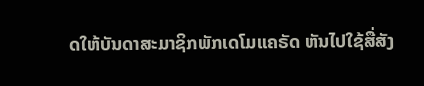ດໃຫ້ບັນດາສະມາຊິກພັກເດໂມແຄຣັດ ຫັນໄປໃຊ້ສື່ສັງ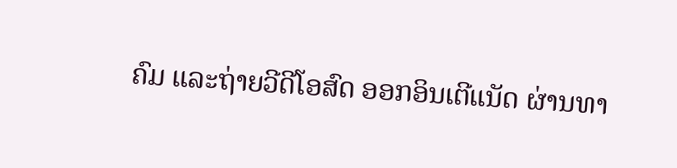ຄົມ ແລະຖ່າຍວີດີໂອສົດ ອອກອິນເຕີແນັດ ຜ່ານທາ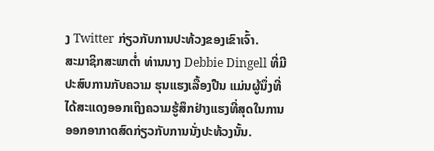ງ Twitter ກ່ຽວກັບການປະທ້ວງຂອງເຂົາເຈົ້າ.
ສະມາຊິກສະພາຕໍ່າ ທ່ານນາງ Debbie Dingell ທີ່ມີປະສົບການກັບຄວາມ ຮຸນແຮງເລື້ອງປືນ ແມ່ນຜູ້ນຶ່ງທີ່ໄດ້ສະແດງອອກເຖິງຄວາມຮູ້ສຶກຢ່າງແຮງທີ່ສຸດໃນການອອກອາກາດສົດກ່ຽວກັບການນັ່ງປະທ້ວງນັ້ນ.